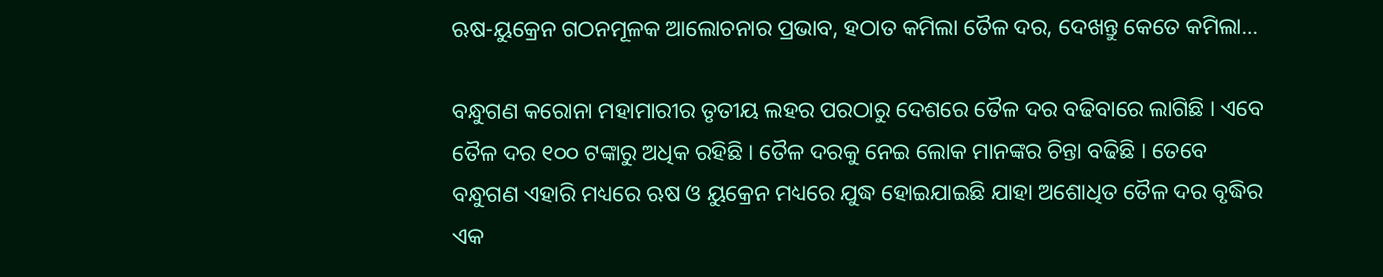ଋଷ-ୟୁକ୍ରେନ ଗଠନମୂଳକ ଆଲୋଚନାର ପ୍ରଭାବ, ହଠାତ କମିଲା ତୈଳ ଦର, ଦେଖନ୍ତୁ କେତେ କମିଲା…

ବନ୍ଧୁଗଣ କରୋନା ମହାମାରୀର ତୃତୀୟ ଲହର ପରଠାରୁ ଦେଶରେ ତୈଳ ଦର ବଢିବାରେ ଲାଗିଛି । ଏବେ ତୈଳ ଦର ୧୦୦ ଟଙ୍କାରୁ ଅଧିକ ରହିଛି । ତୈଳ ଦରକୁ ନେଇ ଲୋକ ମାନଙ୍କର ଚିନ୍ତା ବଢିଛି । ତେବେ ବନ୍ଧୁଗଣ ଏହାରି ମଧ୍ୟରେ ଋଷ ଓ ୟୁକ୍ରେନ ମଧ୍ୟରେ ଯୁଦ୍ଧ ହୋଇଯାଇଛି ଯାହା ଅଶୋଧିତ ତୈଳ ଦର ବୃଦ୍ଧିର ଏକ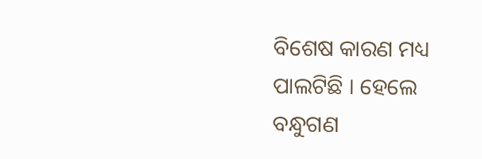ବିଶେଷ କାରଣ ମଧ୍ୟ ପାଲଟିଛି । ହେଲେ ବନ୍ଧୁଗଣ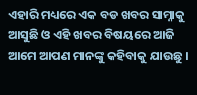ଏହାରି ମଧ୍ୟରେ ଏକ ବଡ ଖବର ସାମ୍ନାକୁ ଆସୁଛି ଓ ଏହି ଖବର ବିଷୟରେ ଆଜି ଆମେ ଆପଣ ମାନଙ୍କୁ କହିବାକୁ ଯାଉଛୁ ।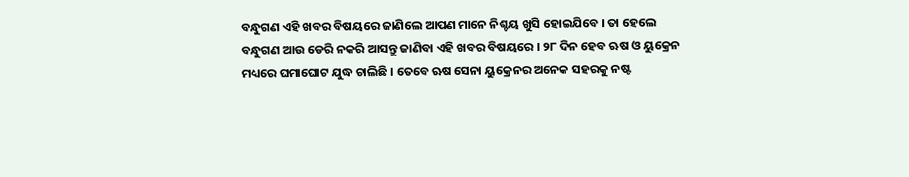ବନ୍ଧୁଗଣ ଏହି ଖବର ବିଷୟରେ ଜାଣିଲେ ଆପଣ ମାନେ ନିଶ୍ଚୟ ଖୁସି ହୋଇଯିବେ । ତା ହେଲେ ବନ୍ଧୁଗଣ ଆଉ ଡେରି ନକରି ଆସନ୍ତୁ ଜାଣିବା ଏହି ଖବର ବିଷୟରେ । ୨୮ ଦିନ ହେବ ଋଷ ଓ ୟୁକ୍ରେନ ମଧ୍ୟରେ ଘମାଘୋଟ ଯୁଦ୍ଧ ଚାଲିଛି । ତେବେ ଋଷ ସେନା ୟୁକ୍ରେନର ଅନେକ ସହରକୁ ନଷ୍ଟ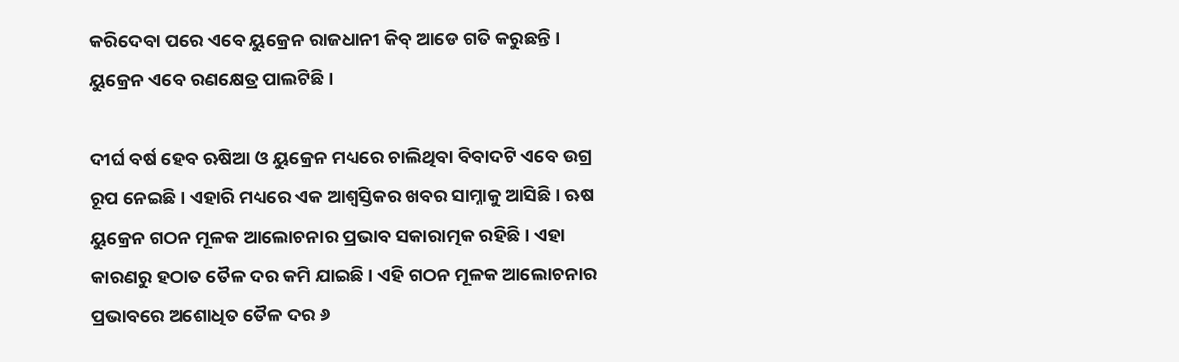କରିଦେବା ପରେ ଏବେ ୟୁକ୍ରେନ ରାଜଧାନୀ କିବ୍ ଆଡେ ଗତି କରୁଛନ୍ତି । ୟୁକ୍ରେନ ଏବେ ରଣକ୍ଷେତ୍ର ପାଲଟିଛି ।

ଦୀର୍ଘ ବର୍ଷ ହେବ ଋଷିଆ ଓ ୟୁକ୍ରେନ ମଧ୍ୟରେ ଚାଲିଥିବା ବିବାଦଟି ଏବେ ଉଗ୍ର ରୂପ ନେଇଛି । ଏହାରି ମଧ୍ୟରେ ଏକ ଆଶ୍ବସ୍ତିକର ଖବର ସାମ୍ନାକୁ ଆସିଛି । ଋଷ ୟୁକ୍ରେନ ଗଠନ ମୂଳକ ଆଲୋଚନାର ପ୍ରଭାବ ସକାରାତ୍ମକ ରହିଛି । ଏହା କାରଣରୁ ହଠାତ ତୈଳ ଦର କମି ଯାଇଛି । ଏହି ଗଠନ ମୂଳକ ଆଲୋଚନାର ପ୍ରଭାବରେ ଅଶୋଧିତ ତୈଳ ଦର ୬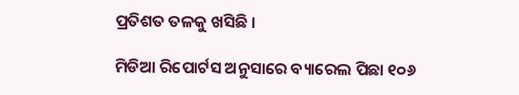ପ୍ରତିଶତ ତଳକୁ ଖସିଛି ।

ମିଡିଆ ରିପୋର୍ଟସ ଅନୁସାରେ ବ୍ୟାରେଲ ପିଛା ୧୦୬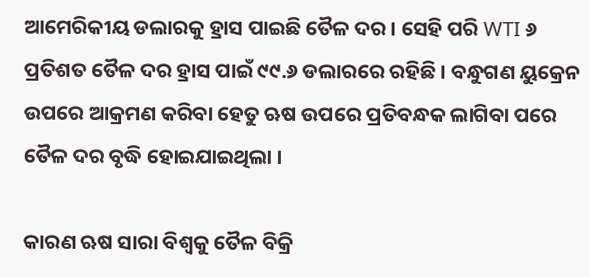ଆମେରିକୀୟ ଡଲାରକୁ ହ୍ରାସ ପାଇଛି ତୈଳ ଦର । ସେହି ପରି WTI ୬ ପ୍ରତିଶତ ତୈଳ ଦର ହ୍ରାସ ପାଇଁ ୯୯.୬ ଡଲାରରେ ରହିଛି । ବନ୍ଧୁଗଣ ୟୁକ୍ରେନ ଉପରେ ଆକ୍ରମଣ କରିବା ହେତୁ ଋଷ ଉପରେ ପ୍ରତିବନ୍ଧକ ଲାଗିବା ପରେ ତୈଳ ଦର ବୃଦ୍ଧି ହୋଇଯାଇଥିଲା ।

କାରଣ ଋଷ ସାରା ବିଶ୍ଵକୁ ତୈଳ ବିକ୍ରି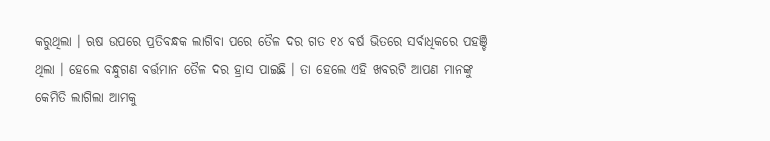କରୁଥିଲା । ଋଷ ଉପରେ ପ୍ରତିବନ୍ଧକ ଲାଗିବା ପରେ ତୈଳ ଦର ଗତ ୧୪ ବର୍ଷ ଭିତରେ ସର୍ବାଧିକରେ ପହଞ୍ଚି ଥିଲା । ହେଲେ ବନ୍ଧୁଗଣ ବର୍ତ୍ତମାନ ତୈଳ ଦର ହ୍ରାସ ପାଇଛି । ତା ହେଲେ ଏହି ଖବରଟି ଆପଣ ମାନଙ୍କୁ କେମିତି ଲାଗିଲା ଆମକୁ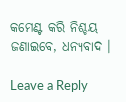କମେଣ୍ଟ କରି ନିଶ୍ଚୟ ଜଣାଇବେ, ଧନ୍ୟବାଦ ।

Leave a Reply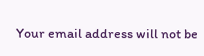Your email address will not be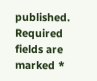published. Required fields are marked *